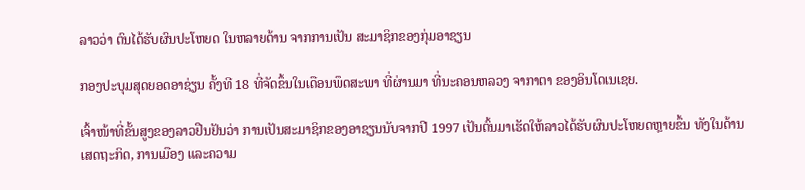ລາວວ່າ ຕົນໄດ້ຮັບຜົນປະໂຫຍດ ໃນຫລາຍດ້ານ ຈາກການເປັນ ສະມາຊິກຂອງກຸ່ມອາຊຽນ

ກອງປະບຸມສຸດຍອດອາຊ່ຽນ ຄັ້ງທີ 18 ທີ່ຈັດຂຶ້ນໃນເດືອນພຶດສະພາ ທີ່ຜ່ານມາ ທີ່ນະຄອນຫລວງ ຈາກາຕາ ຂອງອິນໂດເນເຊຍ.

ເຈົ້າໜ້າທີ່ຂັ້ນສູງຂອງລາວຢືນຢັນວ່າ ການເປັນສະມາຊິກຂອງອາຊຽນນັບຈາກປີ 1997 ເປັນຕົ້ນມາເຮັດໃຫ້ລາວໄດ້ຮັບຜົນປະໂຫຍດຫຼາຍຂຶ້ນ ທັງໃນດ້ານເສດຖະກິດ, ການເມືອງ ແລະຄວາມ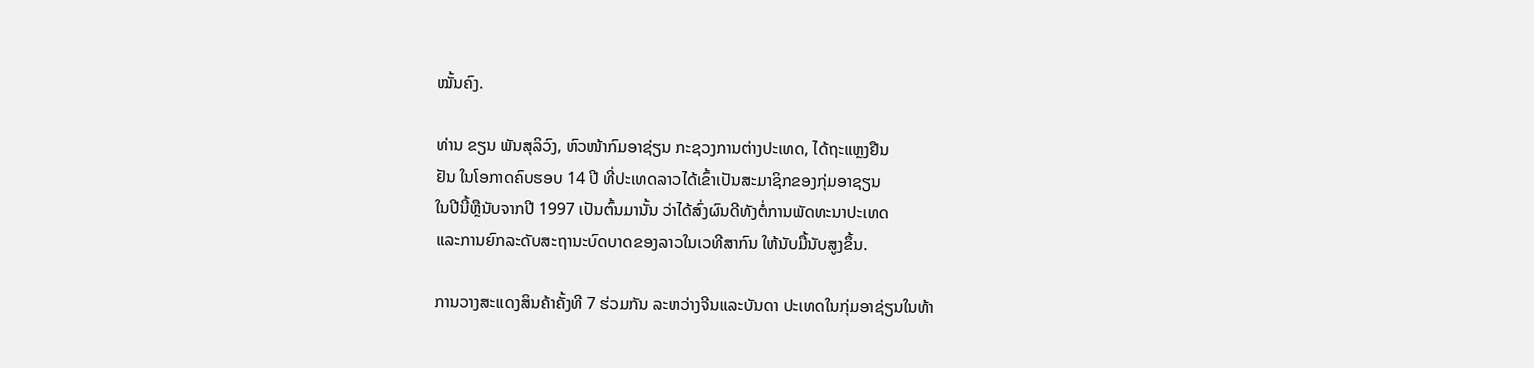ໝັ້ນຄົງ.

ທ່ານ ຂຽນ ພັນສຸລິວົງ, ຫົວໜ້າກົມອາຊ່ຽນ ກະຊວງການຕ່າງປະເທດ, ໄດ້ຖະແຫຼງຢືນ
ຢັນ ໃນໂອກາດຄົບຮອບ 14 ປີ ທີ່ປະເທດລາວໄດ້ເຂົ້າເປັນສະມາຊິກຂອງກຸ່ມອາຊຽນ
ໃນປີນີ້ຫຼືນັບຈາກປີ 1997 ເປັນຕົ້ນມານັ້ນ ວ່າໄດ້ສົ່ງຜົນດີທັງຕໍ່ການພັດທະນາປະເທດ
ແລະການຍົກລະດັບສະຖານະບົດບາດຂອງລາວໃນເວທີສາກົນ ໃຫ້ນັບມື້ນັບສູງຂຶ້ນ.

ການວາງສະແດງສິນຄ້າຄັ້ງທີ 7 ຮ່ວມກັນ ລະຫວ່າງຈີນແລະບັນດາ ປະເທດໃນກຸ່ມອາຊ່ຽນໃນທ້າ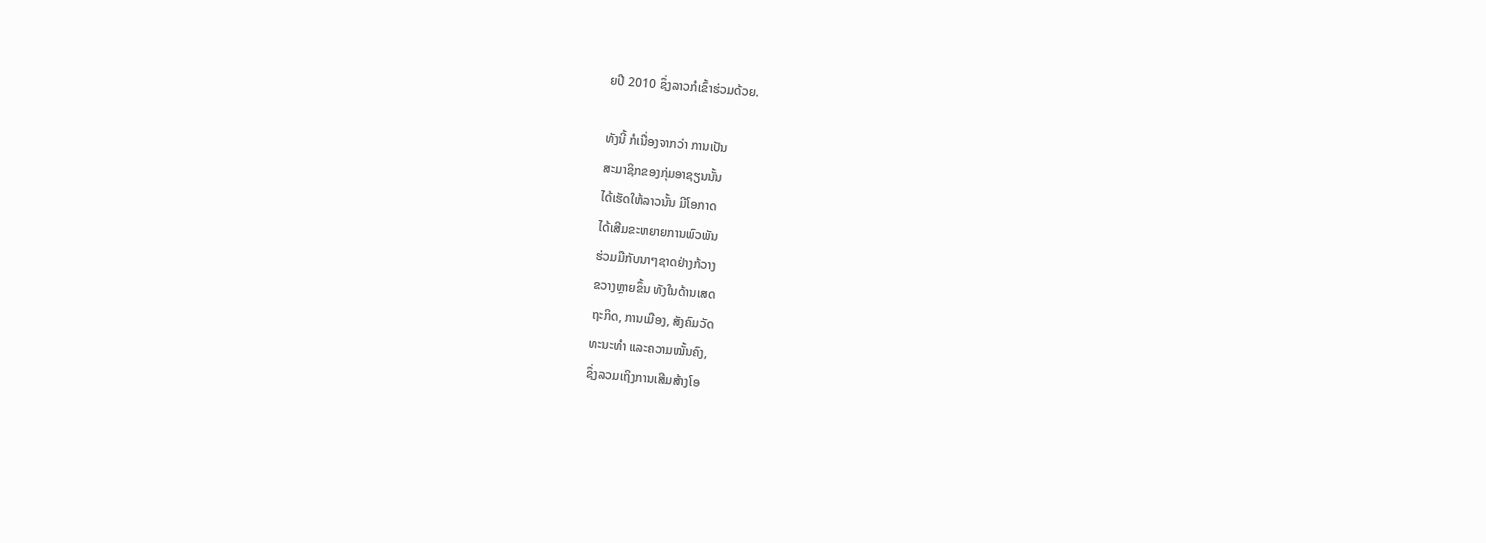ຍປີ 2010 ຊຶ່ງລາວກໍເຂົ້າຮ່ວມດ້ວຍ.

ທັງນີ້ ກໍເນື່ອງຈາກວ່າ ການເປັນ
ສະມາຊິກຂອງກຸ່ມອາຊຽນນັ້ນ
ໄດ້ເຮັດໃຫ້ລາວນັ້ນ ມີໂອກາດ
ໄດ້ເສີມຂະຫຍາຍການພົວພັນ
ຮ່ວມມືກັບນາໆຊາດຢ່າງກ້ວາງ
ຂວາງຫຼາຍຂຶ້ນ ທັງໃນດ້ານເສດ
ຖະກິດ, ການເມືອງ, ສັງຄົມວັດ
ທະນະທໍາ ແລະຄວາມໝັ້ນຄົງ,
ຊຶ່ງລວມເຖິງການເສີມສ້າງໂອ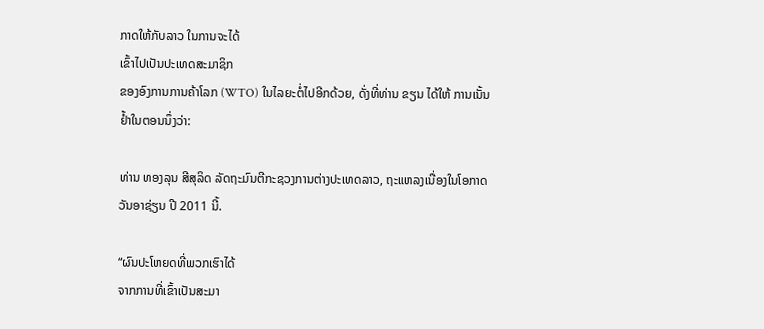ກາດໃຫ້ກັບລາວ ໃນການຈະໄດ້
ເຂົ້າໄປເປັນປະເທດສະມາຊິກ
ຂອງອົງການການຄ້າໂລກ (WTO) ໃນໄລຍະຕໍ່ໄປອີກດ້ວຍ, ດັ່ງທີ່ທ່ານ ຂຽນ ໄດ້ໃຫ້ ການເນັ້ນຢໍ້າໃນຕອນນຶ່ງວ່າ:

ທ່ານ ທອງລຸນ ສີສຸລິດ ລັດຖະມົນຕີກະຊວງການຕ່າງປະເທດລາວ, ຖະແຫລງເນື່ອງໃນໂອກາດວັນອາຊ່ຽນ ປີ 2011 ນີ້.

“ຜົນປະໂຫຍດທີ່ພວກເຮົາໄດ້
ຈາກການທີ່ເຂົ້າເປັນສະມາ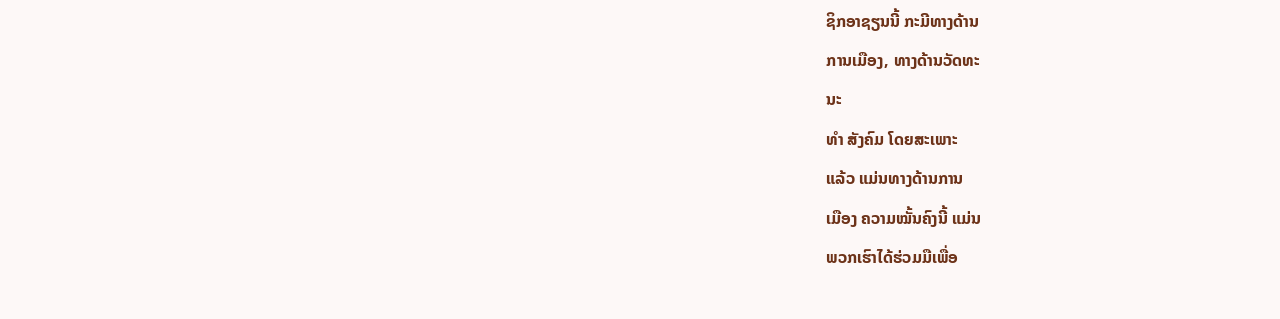ຊິກອາຊຽນນີ້ ກະມີທາງດ້ານ
ການເມືອງ, ທາງດ້ານວັດທະ
ນະ
ທໍາ ສັງຄົມ ໂດຍສະເພາະ
ແລ້ວ ແມ່ນທາງດ້ານການ
ເມືອງ ຄວາມໝັ້ນຄົງນີ້ ແມ່ນ
ພວກເຮົາໄດ້ຮ່ວມມືເພື່ອ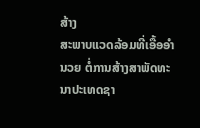ສ້າງ
ສະພາບແວດລ້ອມທີ່ເອື້ອອໍາ
ນວຍ ຕໍ່ການສ້າງສາພັດທະ
ນາປະເທດຊາ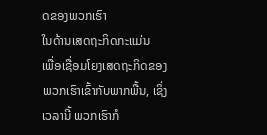ດຂອງພວກເຮົາ
ໃນດ້ານເສດຖະກິດກະແມ່ນ
ເພື່ອເຊື່ອມໂຍງເສດຖະກິດຂອງພວກເຮົາເຂົ້າກັບພາກພື້ນ, ເຊິ່ງເວລານີ້ ພວກເຮົາກໍ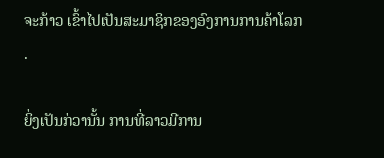ຈະກ້າວ ເຂົ້າໄປເປັນສະມາຊິກຂອງອົງການການຄ້າໂລກ
.

ຍິ່ງເປັນກ່ວານັ້ນ ການທີ່ລາວມີການ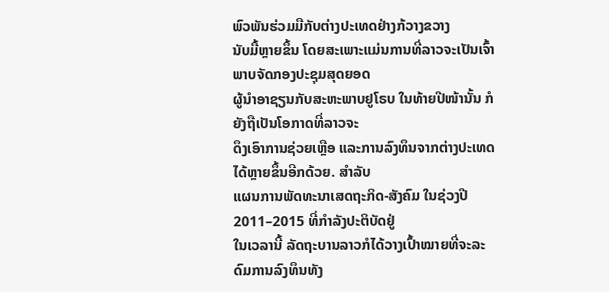ພົວພັນຮ່ວມມືກັບຕ່າງປະເທດຢ່າງກ້ວາງຂວາງ
ນັບມື້ຫຼາຍຂຶ້ນ ໂດຍສະເພາະແມ່ນການທີ່ລາວຈະເປັນເຈົ້າພາບຈັດກອງປະຊຸມສຸດຍອດ
ຜູ້ນໍາອາຊຽນກັບສະຫະພາບຢູໂຣບ ໃນທ້າຍປີໜ້ານັ້ນ ກໍຍັງຖືເປັນໂອກາດທີ່ລາວຈະ
ດຶງເອົາການຊ່ວຍເຫຼືອ ແລະການລົງທຶນຈາກຕ່າງປະເທດໄດ້ຫຼາຍຂຶ້ນອີກດ້ວຍ. ສໍາລັບ
ແຜນການພັດທະນາເສດຖະກິດ-ສັງຄົມ ໃນຊ່ວງປີ 2011–2015 ທີ່ກໍາລັງປະຕິບັດຢູ່
ໃນເວລານີ້ ລັດຖະບານລາວກໍໄດ້ວາງເປົ້າໝາຍທີ່ຈະລະດົມການລົງທຶນທັງ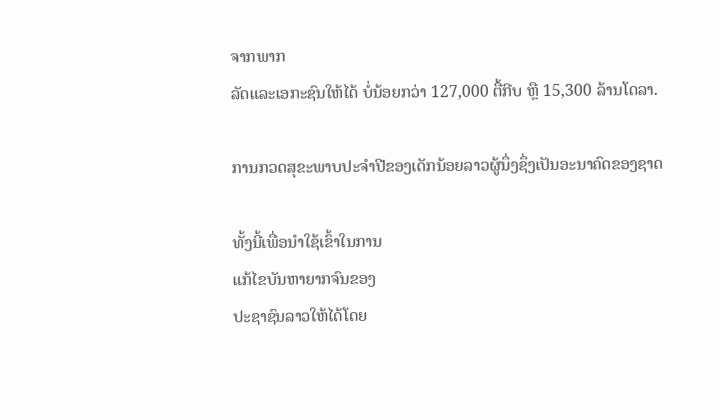ຈາກພາກ
ລັດແລະເອກະຊົນໃຫ້ໄດ້ ບໍ່ນ້ອຍກວ່າ 127,000 ຕື້ກີບ ຫຼື 15,300 ລ້ານໂດລາ.

ການກວດສຸຂະພາບປະຈໍາປີຂອງເດັກນ້ອຍລາວຜູ້ນຶ່ງຊຶ່ງເປັນອະນາຄົດຂອງຊາດ

ທັ້ງນີ້ເພື່ອນໍາໃຊ້ເຂົ້າໃນການ
ແກ້ໄຂບັນຫາຍາກຈົນຂອງ
ປະຊາຊົນລາວໃຫ້ໄດ້ໂດຍ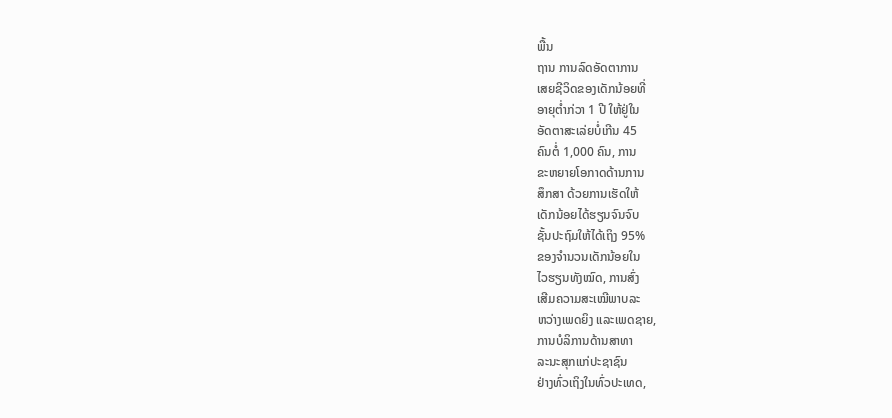ພື້ນ
ຖານ ການລົດອັດຕາການ
ເສຍຊີວິດຂອງເດັກນ້ອຍທີ່
ອາຍຸຕໍ່າກ່ວາ 1 ປີ ໃຫ້ຢູ່ໃນ
ອັດຕາສະເລ່ຍບໍ່ເກີນ 45
ຄົນຕໍ່ 1,000 ຄົນ, ການ
ຂະຫຍາຍໂອກາດດ້ານການ
ສຶກສາ ດ້ວຍການເຮັດໃຫ້
ເດັກນ້ອຍໄດ້ຮຽນຈົນຈົບ
ຊັ້ນປະຖົມໃຫ້ໄດ້ເຖິງ 95%
ຂອງຈໍານວນເດັກນ້ອຍໃນ
ໄວຮຽນທັງໝົດ, ການສົ່ງ
ເສີມຄວາມສະເໝີພາບລະ
ຫວ່າງເພດຍິງ ແລະເພດຊາຍ,
ການບໍລິການດ້ານສາທາ
ລະນະສຸກແກ່ປະຊາຊົນ
ຢ່າງທົ່ວເຖິງໃນທົ່ວປະເທດ,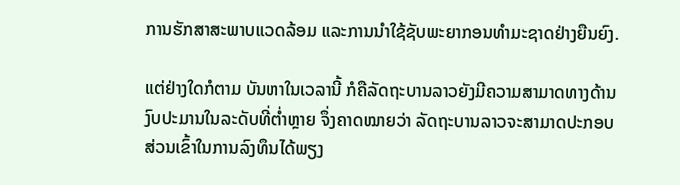ການຮັກສາສະພາບແວດລ້ອມ ແລະການນໍາໃຊ້ຊັບພະຍາກອນທໍາມະຊາດຢ່າງຍືນຍົງ.

ແຕ່ຢ່າງໃດກໍຕາມ ບັນຫາໃນເວລານີ້ ກໍຄືລັດຖະບານລາວຍັງມີຄວາມສາມາດທາງດ້ານ
ງົບປະມານໃນລະດັບທີ່ຕໍ່າຫຼາຍ ຈຶ່ງຄາດໝາຍວ່າ ລັດຖະບານລາວຈະສາມາດປະກອບ
ສ່ວນເຂົ້າໃນການລົງທຶນໄດ້ພຽງ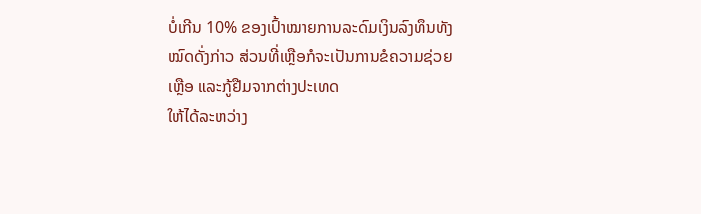ບໍ່ເກີນ 10% ຂອງເປົ້າໝາຍການລະດົມເງິນລົງທຶນທັງ
ໝົດດັ່ງກ່າວ ສ່ວນທີ່ເຫຼືອກໍຈະເປັນການຂໍຄວາມຊ່ວຍເຫຼືອ ແລະກູ້ຢືມຈາກຕ່າງປະເທດ
ໃຫ້ໄດ້ລະຫວ່າງ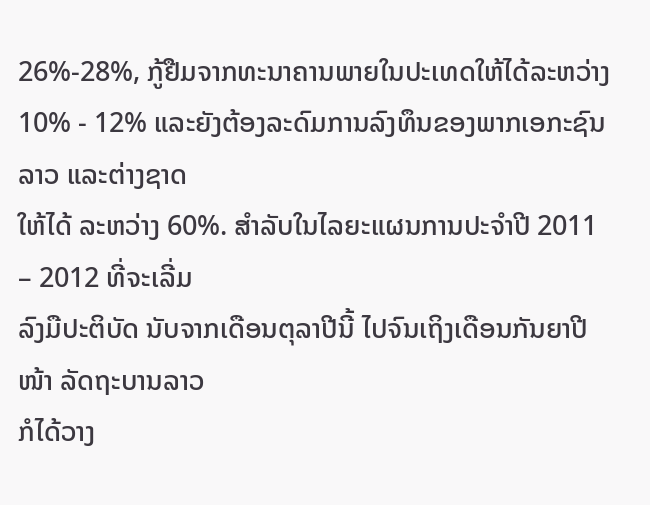26%-28%, ກູ້ຢືມຈາກທະນາຄານພາຍໃນປະເທດໃຫ້ໄດ້ລະຫວ່າງ
10% - 12% ແລະຍັງຕ້ອງລະດົມການລົງທຶນຂອງພາກເອກະຊົນລາວ ແລະຕ່າງຊາດ
ໃຫ້ໄດ້ ລະຫວ່າງ 60%. ສໍາລັບໃນໄລຍະແຜນການປະຈໍາປີ 2011 – 2012 ທີ່ຈະເລີ່ມ
ລົງມືປະຕິບັດ ນັບຈາກເດືອນຕຸລາປີນີ້ ໄປຈົນເຖິງເດືອນກັນຍາປີໜ້າ ລັດຖະບານລາວ
ກໍໄດ້ວາງ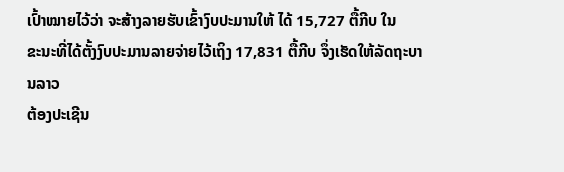ເປົ້າໝາຍໄວ້ວ່າ ຈະສ້າງລາຍຮັບເຂົ້າງົບປະມານໃຫ້ ໄດ້ 15,727 ຕື້ກີບ ໃນ
ຂະນະທີ່ໄດ້ຕັ້ງງົບປະມານລາຍຈ່າຍໄວ້ເຖິງ 17,831 ຕື້ກີບ ຈຶ່ງເຮັດໃຫ້ລັດຖະບານລາວ
ຕ້ອງປະເຊີນ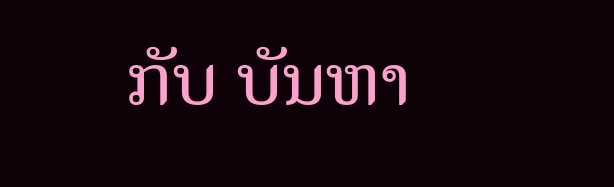ກັບ ບັນຫາ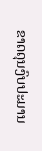ຂາດດຸນງົບປະມານ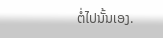ຕໍ່ໄປນັ້ນເອງ.